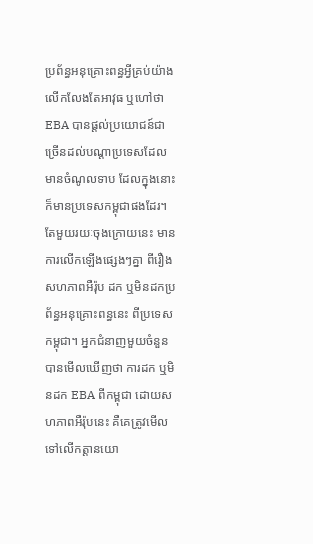ប្រព័ន្ធអនុគ្រោះពន្ធអ្វីគ្រប់យ៉ាង លើកលែងតែអាវុធ ឬហៅថា EBA បានផ្ដល់ប្រយោជន៍ជាច្រើនដល់បណ្ដាប្រទេសដែលមានចំណូលទាប ដែលក្នុងនោះ ក៏មានប្រទេសកម្ពុជាផងដែរ។ តែមួយរយៈចុងក្រោយនេះ មានការលើកឡើងផ្សេងៗគ្នា ពីរឿងសហភាពអឺរ៉ុប ដក ឬមិនដកប្រព័ន្ធអនុគ្រោះពន្ធនេះ ពីប្រទេសកម្ពុជា។ អ្នកជំនាញមួយចំនួន បានមើលឃើញថា ការដក ឬមិនដក EBA ពីកម្ពុជា ដោយសហភាពអឺរ៉ុបនេះ គឺគេត្រូវមើលទៅលើកត្តានយោ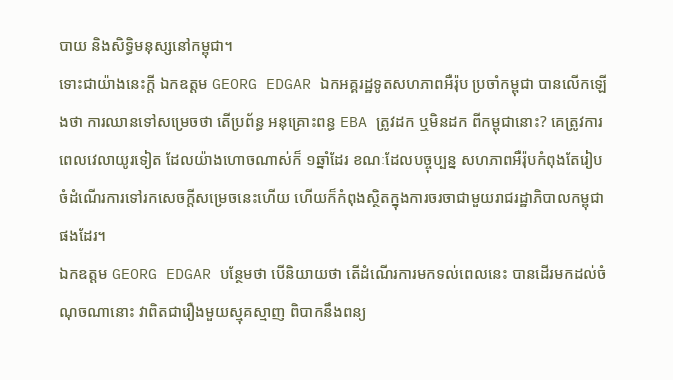បាយ និងសិទ្ធិមនុស្សនៅកម្ពុជា។
ទោះជាយ៉ាងនេះក្ដី ឯកឧត្តម GEORG EDGAR ឯកអគ្គរដ្ឋទូតសហភាពអឺរ៉ុប ប្រចាំកម្ពុជា បានលើកឡើងថា ការឈានទៅសម្រេចថា តើប្រព័ន្ធ អនុគ្រោះពន្ធ EBA ត្រូវដក ឬមិនដក ពីកម្ពុជានោះ? គេត្រូវការពេលវេលាយូរទៀត ដែលយ៉ាងហោចណាស់ក៏ ១ឆ្នាំដែរ ខណៈដែលបច្ចុប្បន្ន សហភាពអឺរ៉ុបកំពុងតែរៀបចំដំណើរការទៅរកសេចក្ដីសម្រេចនេះហើយ ហើយក៏កំពុងស្ថិតក្នុងការចរចាជាមួយរាជរដ្ឋាភិបាលកម្ពុជាផងដែរ។
ឯកឧត្តម GEORG EDGAR បន្ថែមថា បើនិយាយថា តើដំណើរការមកទល់ពេលនេះ បានដើរមកដល់ចំណុចណានោះ វាពិតជារឿងមួយស្មុគស្មាញ ពិបាកនឹងពន្យ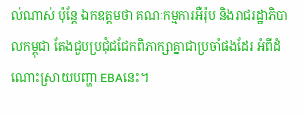ល់ណាស់ ប៉ុន្ដែ ឯកឧត្តមថា គណៈកម្មការអឺរ៉ុប និងរាជរដ្ឋាភិបាលកម្ពុជា តែងជួបប្រជុំជជែកពិភាក្សាគ្នាជាប្រចាំផងដែរ អំពីដំណោះស្រាយបញ្ហា EBAនេះ។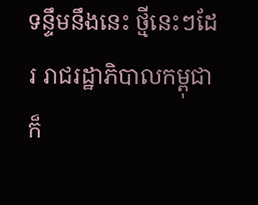ទន្ទឹមនឹងនេះ ថ្មីនេះៗដែរ រាជរដ្ឋាភិបាលកម្ពុជា ក៏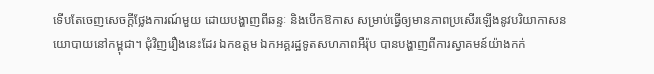ទើបតែចេញសេចក្ដីថ្លែងការណ៍មួយ ដោយបង្ហាញពីឆន្ទៈ និងបើកឱកាស សម្រាប់ធ្វើឲ្យមានភាពប្រសើរឡើងនូវបរិយាកាសនយោបាយនៅកម្ពុជា។ ជុំវិញរឿងនេះដែរ ឯកឧត្តម ឯកអគ្គរដ្ឋទូតសហភាពអឺរ៉ុប បានបង្ហាញពីការស្វាគមន៍យ៉ាងកក់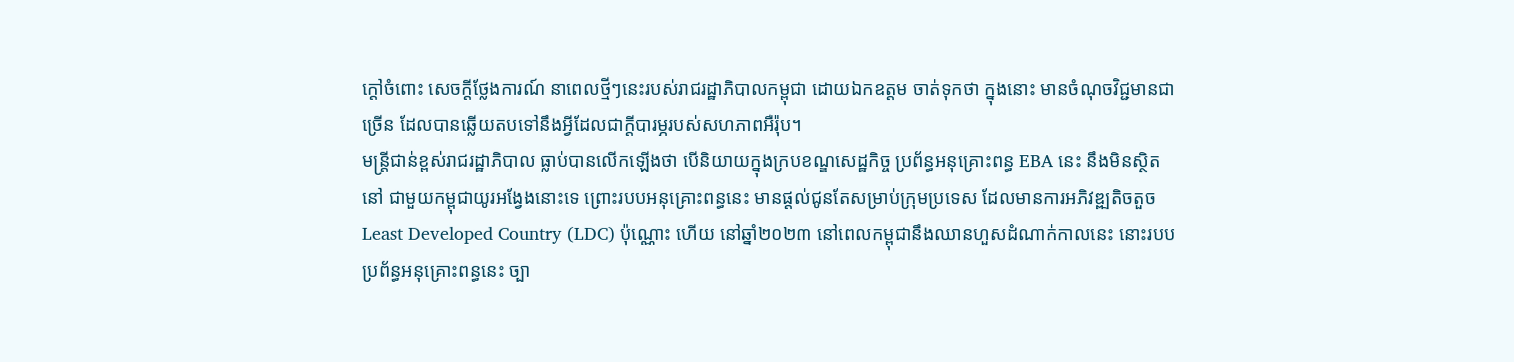ក្ដៅចំពោះ សេចក្ដីថ្លែងការណ៍ នាពេលថ្មីៗនេះរបស់រាជរដ្ឋាភិបាលកម្ពុជា ដោយឯកឧត្តម ចាត់ទុកថា ក្នុងនោះ មានចំណុចវិជ្ជមានជាច្រើន ដែលបានឆ្លើយតបទៅនឹងអ្វីដែលជាក្ដីបារម្ភរបស់សហភាពអឺរ៉ុប។
មន្ត្រីជាន់ខ្ពស់រាជរដ្ឋាភិបាល ធ្លាប់បានលើកឡើងថា បើនិយាយក្នុងក្របខណ្ឌសេដ្ឋកិច្ច ប្រព័ន្ធអនុគ្រោះពន្ធ EBA នេះ នឹងមិនស្ថិតនៅ ជាមួយកម្ពុជាយូរអង្វែងនោះទេ ព្រោះរបបអនុគ្រោះពន្ធនេះ មានផ្ដល់ជូនតែសម្រាប់ក្រុមប្រទេស ដែលមានការអភិវឌ្ឍតិចតួច Least Developed Country (LDC) ប៉ុណ្ណោះ ហើយ នៅឆ្នាំ២០២៣ នៅពេលកម្ពុជានឹងឈានហួសដំណាក់កាលនេះ នោះរបបប្រព័ន្ធអនុគ្រោះពន្ធនេះ ច្បា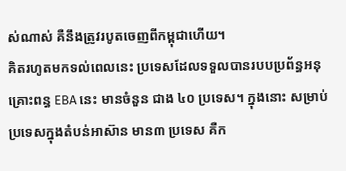ស់ណាស់ គឺនឹងត្រូវរបូតចេញពីកម្ពុជាហើយ។
គិតរហូតមកទល់ពេលនេះ ប្រទេសដែលទទួលបានរបបប្រព័ន្ធអនុគ្រោះពន្ធ EBA នេះ មានចំនួន ជាង ៤០ ប្រទេស។ ក្នុងនោះ សម្រាប់ប្រទេសក្នុងតំបន់អាស៊ាន មាន៣ ប្រទេស គឺក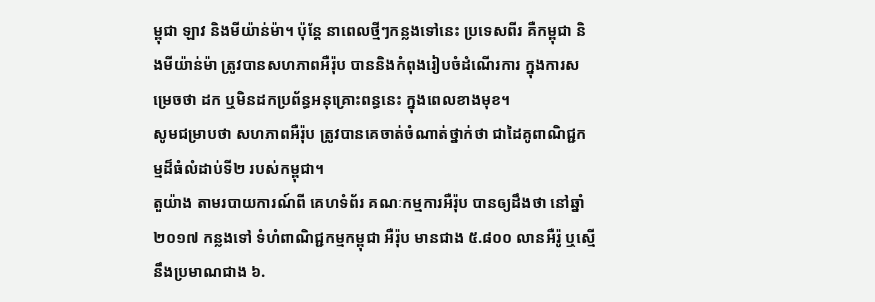ម្ពុជា ឡាវ និងមីយ៉ាន់ម៉ា។ ប៉ុន្ដែ នាពេលថ្មីៗកន្លងទៅនេះ ប្រទេសពីរ គឺកម្ពុជា និងមីយ៉ាន់ម៉ា ត្រូវបានសហភាពអឺរ៉ុប បាននិងកំពុងរៀបចំដំណើរការ ក្នុងការសម្រេចថា ដក ឬមិនដកប្រព័ន្ធអនុគ្រោះពន្ធនេះ ក្នុងពេលខាងមុខ។
សូមជម្រាបថា សហភាពអឺរ៉ុប ត្រូវបានគេចាត់ចំណាត់ថ្នាក់ថា ជាដៃគូពាណិជ្ជកម្មដ៏ធំលំដាប់ទី២ របស់កម្ពុជា។
តួយ៉ាង តាមរបាយការណ៍ពី គេហទំព័រ គណៈកម្មការអឺរ៉ុប បានឲ្យដឹងថា នៅឆ្នាំ ២០១៧ កន្លងទៅ ទំហំពាណិជ្ជកម្មកម្ពុជា អឺរ៉ុប មានជាង ៥.៨០០ លានអឺរ៉ូ ឬស្មើនឹងប្រមាណជាង ៦.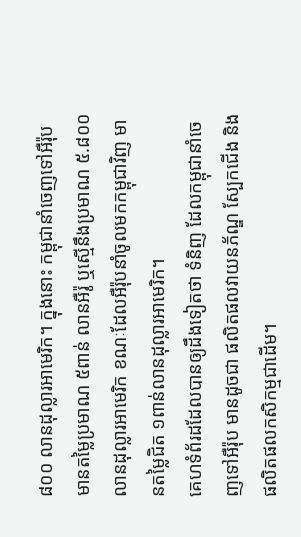៨០០ លានដុល្លារអាមេរិក។ ក្នុងនោះ កម្ពុជានាំចេញទៅអឺរ៉ុបមានតម្លៃប្រមាណ ៥ពាន់ លានអឺរ៉ូ ឬស្មើនឹងប្រមាណ ៥.៨០០ លានដុល្លារអាមេរិក ខណៈដែលអឺរ៉ុបនាំចូលមកកម្ពុជាវិញ មានតម្លៃជិត ១ពាន់លានដុល្លារអាមេរិក។
គេហទំព័រដដែលបានឲ្យដឹងទៀតថា ទំនិញ ដែលកម្ពុជានាំចេញទៅអឺរ៉ុប មានដូចជា ផលិតផលវាយនភ័ណ្ឌ ស្បែកជើង និងផលិតផលកសិកម្មជាដើម។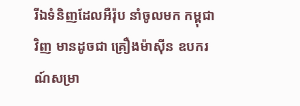រីឯទំនិញដែលអឺរ៉ុប នាំចូលមក កម្ពុជាវិញ មានដូចជា គ្រឿងម៉ាស៊ីន ឧបករណ៍សម្រា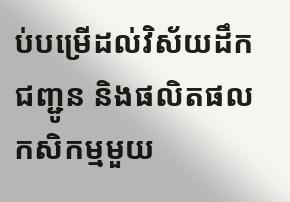ប់បម្រើដល់វិស័យដឹកជញ្ជូន និងផលិតផលកសិកម្មមួយ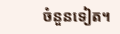ចំនួនទៀត។